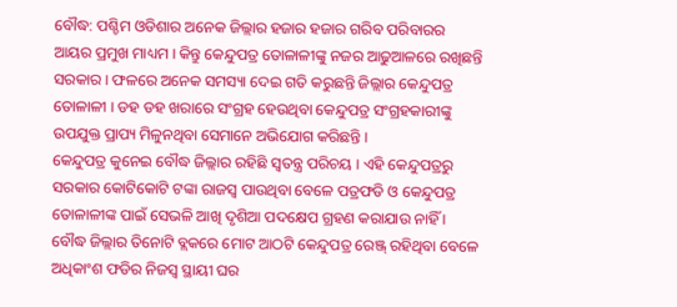ବୌଦ୍ଧ: ପଶ୍ଚିମ ଓଡିଶାର ଅନେକ ଜିଲ୍ଲାର ହଜାର ହଜାର ଗରିବ ପରିବାରର ଆୟର ପ୍ରମୁଖ ମାଧ୍ୟମ । କିନ୍ତୁ କେନ୍ଦୁପତ୍ର ତୋଳାଳୀଙ୍କୁ ନଜର ଆଢୁଆଳରେ ରଖିଛନ୍ତି ସରକାର । ଫଳରେ ଅନେକ ସମସ୍ୟା ଦେଇ ଗତି କରୁଛନ୍ତି ଜିଲ୍ଲାର କେନ୍ଦୁପତ୍ର ତୋଳାଳୀ । ଡହ ଡହ ଖରାରେ ସଂଗ୍ରହ ହେଉଥିବା କେନ୍ଦୁପତ୍ର ସଂଗ୍ରହକାରୀଙ୍କୁ ଉପଯୁକ୍ତ ପ୍ରାପ୍ୟ ମିଳୁନଥିବା ସେମାନେ ଅଭିଯୋଗ କରିଛନ୍ତି ।
କେନ୍ଦୁପତ୍ର କୁନେଇ ବୌଦ୍ଧ ଜିଲ୍ଲାର ରହିଛି ସ୍ବତନ୍ତ୍ର ପରିଚୟ । ଏହି କେନ୍ଦୁପତ୍ରରୁ ସରକାର କୋଟିକୋଟି ଟଙ୍କା ରାଜସ୍ୱ ପାଉଥିବା ବେଳେ ପତ୍ରଫଡି ଓ କେନ୍ଦୁପତ୍ର ତୋଳାଳୀଙ୍କ ପାଇଁ ସେଭଳି ଆଖି ଦୃଶିଆ ପଦକ୍ଷେପ ଗ୍ରହଣ କରାଯାଉ ନାହିଁ । ବୌଦ୍ଧ ଜିଲ୍ଲାର ତିନୋଟି ବ୍ଲକରେ ମୋଟ ଆଠଟି କେନ୍ଦୁପତ୍ର ରେଞ୍ଜ୍ ରହିଥିବା ବେଳେ ଅଧିକାଂଶ ଫଡିର ନିଜସ୍ୱ ସ୍ଥାୟୀ ଘର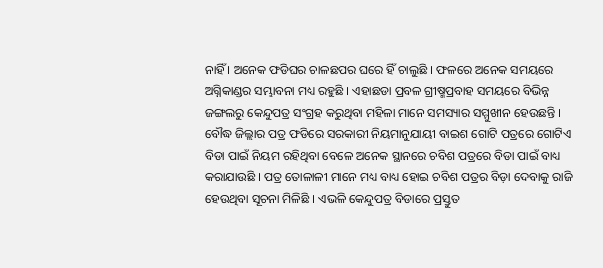ନାହିଁ । ଅନେକ ଫଡିଘର ଚାଳଛପର ଘରେ ହିଁ ଚାଲୁଛି । ଫଳରେ ଅନେକ ସମୟରେ ଅଗ୍ନିକାଣ୍ଡର ସମ୍ଭାବନା ମଧ୍ୟ ରହୁଛି । ଏହାଛଡା ପ୍ରବଳ ଗ୍ରୀଷ୍ମପ୍ରବାହ ସମୟରେ ବିଭିନ୍ନ ଜଙ୍ଗଲରୁ କେନ୍ଦୁପତ୍ର ସଂଗ୍ରହ କରୁଥିବା ମହିଳା ମାନେ ସମସ୍ୟାର ସମ୍ମୁଖୀନ ହେଉଛନ୍ତି ।
ବୌଦ୍ଧ ଜିଲ୍ଲାର ପତ୍ର ଫଡିରେ ସରକାରୀ ନିୟମାନୁଯାୟୀ ବାଇଶ ଗୋଟି ପତ୍ରରେ ଗୋଟିଏ ବିଡା ପାଇଁ ନିୟମ ରହିଥିବା ବେଳେ ଅନେକ ସ୍ଥାନରେ ଚବିଶ ପତ୍ରରେ ବିଡା ପାଇଁ ବାଧ୍ୟ କରାଯାଉଛି । ପତ୍ର ତୋଳାଳୀ ମାନେ ମଧ୍ୟ ବାଧ୍ୟ ହୋଇ ଚବିଶ ପତ୍ରର ବିଡ଼ା ଦେବାକୁ ରାଜି ହେଉଥିବା ସୂଚନା ମିଳିଛି । ଏଭଳି କେନ୍ଦୁପତ୍ର ବିଡାରେ ପ୍ରସ୍ତୁତ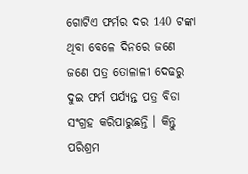ଗୋଟିଏ ଫର୍ମର ଦର 140 ଟଙ୍କା ଥିବା ବେଳେ ଦିନରେ ଜଣେ ଜଣେ ପତ୍ର ତୋଳାଳୀ ଦେଢରୁ ଦୁଇ ଫର୍ମ ପର୍ଯ୍ୟନ୍ତ ପତ୍ର ବିଡା ସଂଗ୍ରହ କରିପାରୁଛନ୍ତି । କିନ୍ତୁ ପରିଶ୍ରମ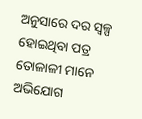ଅନୁସାରେ ଦର ସ୍ବଳ୍ପ ହୋଇଥିବା ପତ୍ର ତୋଳାଳୀ ମାନେ ଅଭିଯୋଗ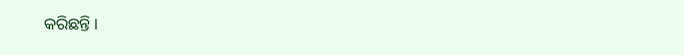କରିଛନ୍ତି ।